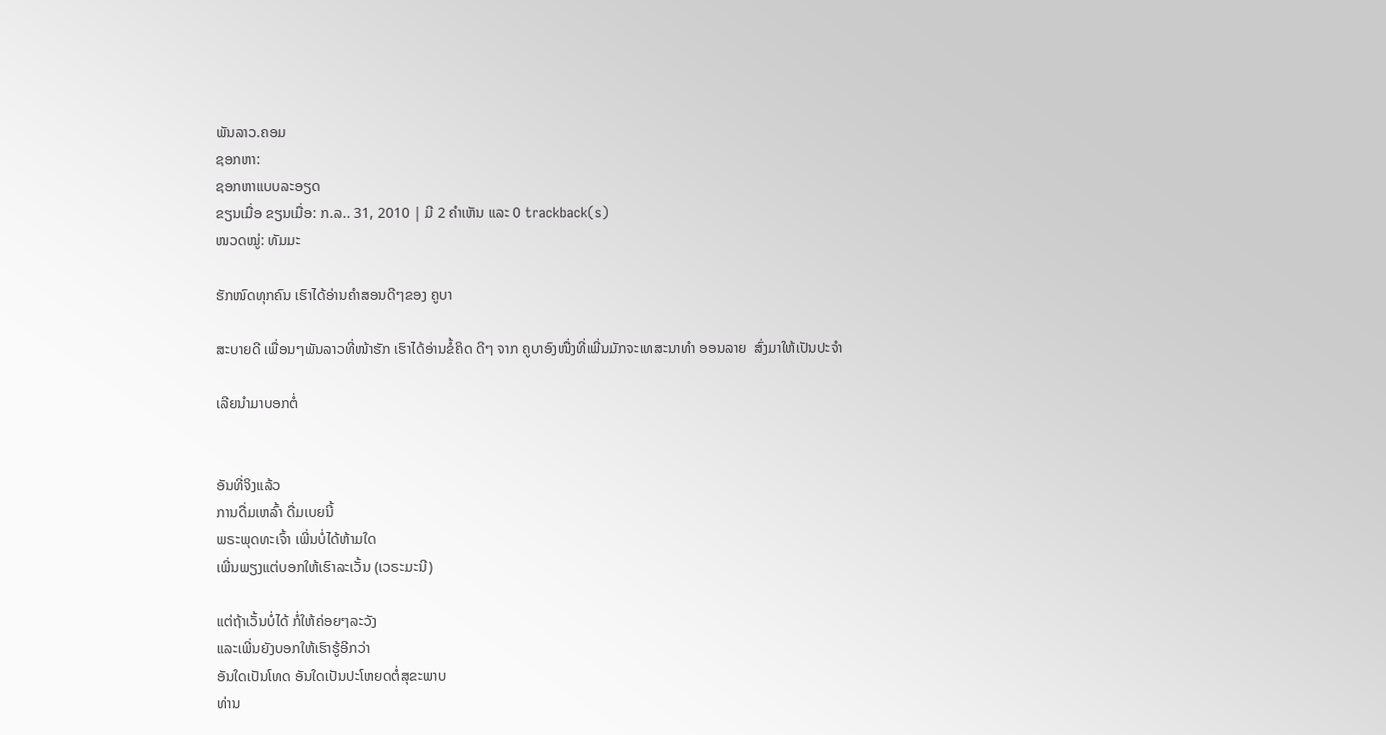ພັນລາວ.ຄອມ
ຊອກຫາ:
ຊອກຫາແບບລະອຽດ
ຂຽນເມື່ອ ຂຽນເມື່ອ: ກ.ລ.. 31, 2010 | ມີ 2 ຄຳເຫັນ ແລະ 0 trackback(s)
ໜວດໝູ່: ທັມມະ

ຮັກໜົດທຸກຄົນ ເຮົາໄດ້ອ່ານຄຳສອນດີໆຂອງ ຄູບາ

ສະບາຍດີ ເພື່ອນໆພັນລາວທີ່ໜ້າຮັກ ເຮົາໄດ້ອ່ານຂໍ້ຄິດ ດີໆ ຈາກ ຄູບາອົງໜື່ງທີ່ເພີ່ນມັກຈະເທສະນາທຳ ອອນລາຍ  ສົ່ງມາໃຫ້ເປັນປະຈຳ

ເລີຍນຳມາບອກຕໍ່


ອັນທີ່ຈິງແລ້ວ
ການດື່ມເຫລົ້າ ດື່ມເບຍນີ້
ພຣະພຸດທະເຈົ້າ ເພີ່ນບໍ່ໄດ້ຫ້າມໃດ
ເພີ່ນພຽງແຕ່ບອກໃຫ້ເຮົາລະເວັ້ນ (ເວຣະມະນີ)

ແຕ່ຖ້າເວັ້ນບໍ່ໄດ້ ກໍ່ໃຫ້ຄ່ອຍໆລະວັງ
ແລະເພີ່ນຍັງບອກໃຫ້ເຮົາຮູ້ອີກວ່າ
ອັນໃດເປັນໂທດ ອັນໃດເປັນປະໂຫຍດຕໍ່ສຸຂະພາບ
ທ່ານ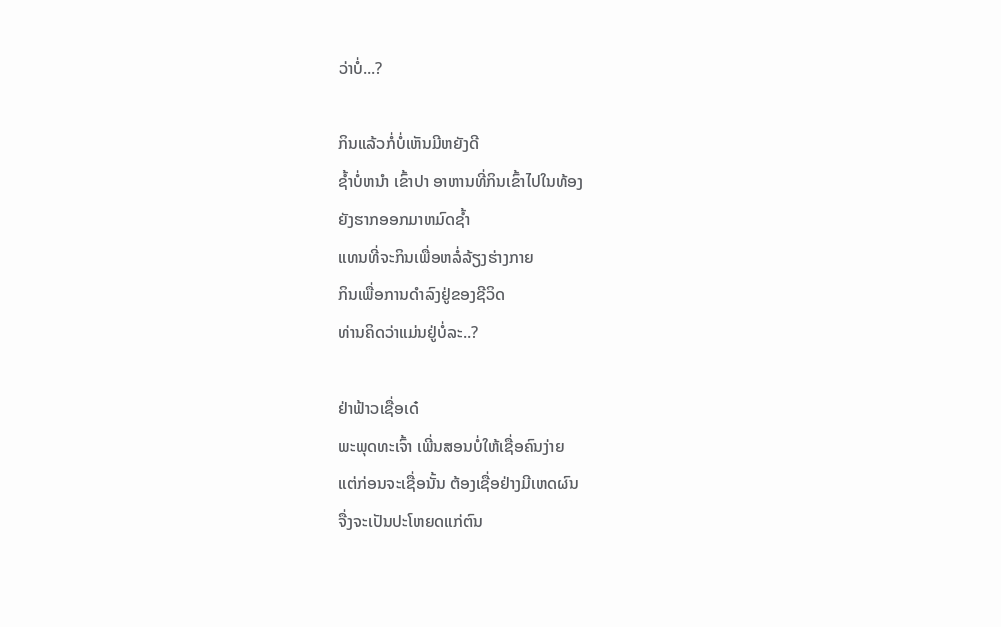ວ່າບໍ່...?

ກິນແລ້ວກໍ່ບໍ່ເຫັນມີຫຍັງດີ
ຊ້ຳບໍ່ຫນຳ ເຂົ້າປາ ອາຫານທີ່ກິນເຂົ້າໄປໃນທ້ອງ
ຍັງຮາກອອກມາຫມົດຊ້ຳ
ແທນທີ່ຈະກິນເພື່ອຫລໍ່ລ້ຽງຮ່າງກາຍ
ກິນເພື່ອການດຳລົງຢູ່ຂອງຊີວິດ
ທ່ານຄິດວ່າແມ່ນຢູ່ບໍ່ລະ..?

ຢ່າຟ້າວເຊື່ອເດ໋
ພະພຸດທະເຈົ້າ ເພີ່ນສອນບໍ່ໃຫ້ເຊື່ອຄົນງ່າຍ
ແຕ່ກ່ອນຈະເຊື່ອນັ້ນ ຕ້ອງເຊື່ອຢ່າງມີເຫດຜົນ
ຈື່ງຈະເປັນປະໂຫຍດແກ່ຕົນ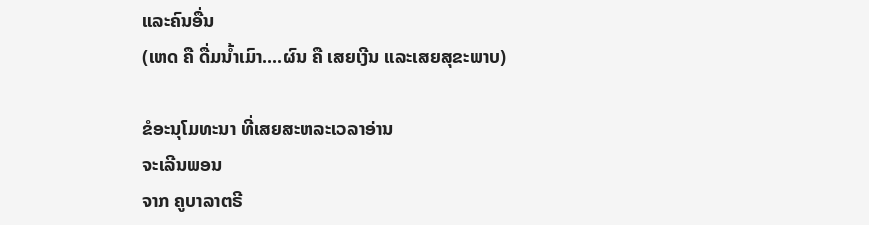ແລະຄົນອື່ນ
(ເຫດ ຄື ດື່ມນ້ຳເມົາ....ຜົນ ຄື ເສຍເງີນ ແລະເສຍສຸຂະພາບ)

ຂໍອະນຸໂມທະນາ ທີ່ເສຍສະຫລະເວລາອ່ານ
ຈະເລີນພອນ
ຈາກ ຄູບາລາຕຣີ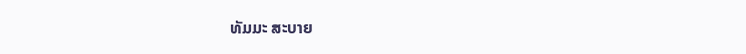ທັມມະ ສະບາຍ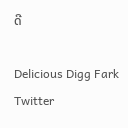ດີ

Delicious Digg Fark Twitter